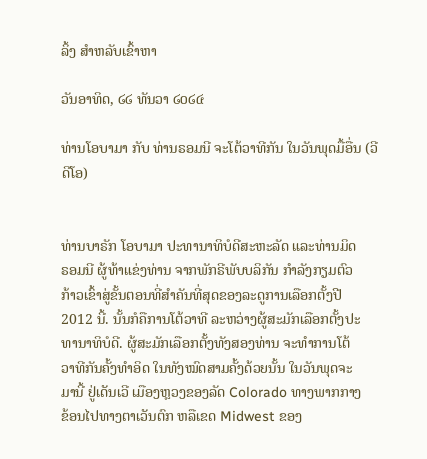ລິ້ງ ສຳຫລັບເຂົ້າຫາ

ວັນອາທິດ, ໒໒ ທັນວາ ໒໐໒໔

ທ່ານໂອບາມາ ກັບ ທ່ານຣອມນີ ຈະໂຕ້ວາທີກັນ ໃນວັນພຸດມື້ອື່ນ (ວີດີໂອ)


ທ່ານບາຣັກ ໂອບາມາ ປະທານາທິບໍດີສະຫະລັດ ແລະທ່ານມິດ
ຣອມນີ ຜູ້ທ້າແຂ່ງທ່ານ ຈາກພັກຣີພັບບລິກັນ ກໍາລັງກຽມຕົວ
ກ້າວເຂົ້າສູ່ຂັ້ນຕອນທີ່ສໍາຄັນທີ່ສຸດຂອງລະດູການເລືອກຕັ້ງປີ
2012 ນີ້. ນັ້ນກໍຄືການໂຕ້ວາທີ ລະຫວ່າງຜູ້ສະມັກເລືອກຕັ້ງປະ
ທານາທິບໍດີ. ຜູ້ສະມັກເລືອກຕັ້ງທັງສອງທ່ານ ຈະທໍາການໂຕ້
ວາທີກັນຄັ້ງທໍາອິດ ໃນທັງໝົດສາມຄັ້ງດ້ວຍນັ້ນ ໃນວັນພຸດຈະ
ມານີ້ ຢູ່ເດັນເວີ ເມືອງຫຼວງຂອງລັດ Colorado ທາງພາກກາງ
ຂ້ອນໄປທາງຕາເວັນຕົກ ຫລືເຂດ Midwest ຂອງ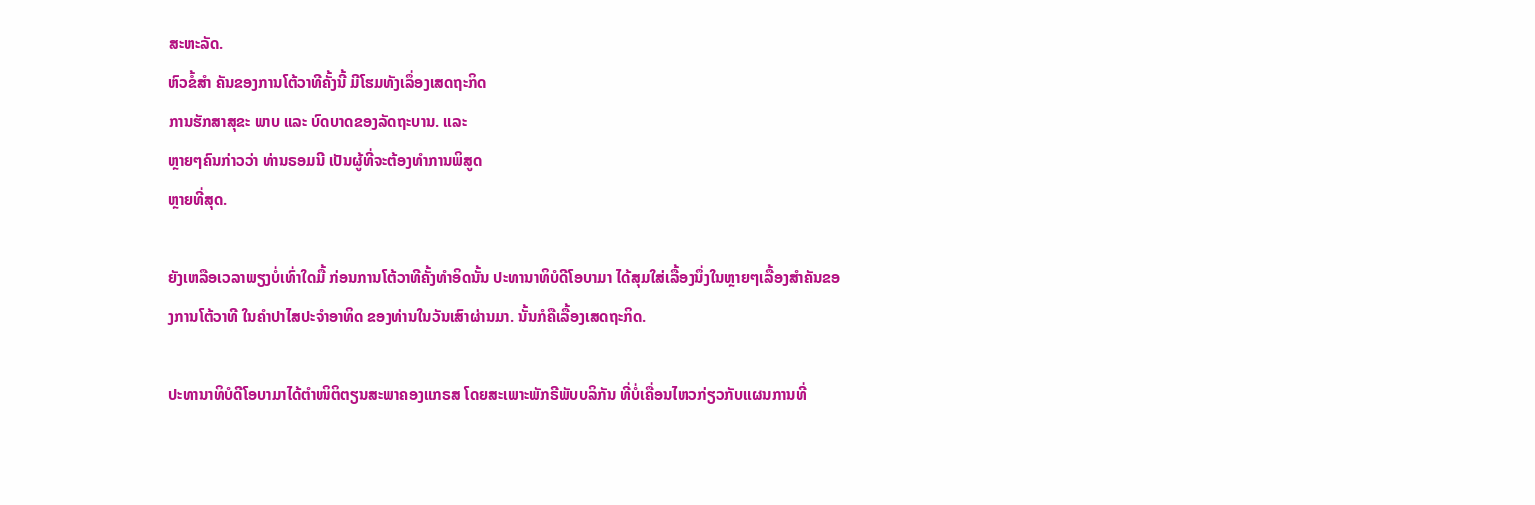ສະຫະລັດ.
ຫົວຂໍ້ສໍາ ຄັນຂອງການໂຕ້ວາທີຄັ້ງນີ້ ມີໂຮມທັງເລຶ່ອງເສດຖະກິດ
ການຮັກສາສຸຂະ ພາບ ແລະ ບົດບາດຂອງລັດຖະບານ. ແລະ
ຫຼາຍໆຄົນກ່າວວ່າ ທ່ານຣອມນີ ເປັນຜູ້ທີ່ຈະຕ້ອງທໍາການພິສູດ
ຫຼາຍທີ່ສຸດ.

ຍັງເຫລືອເວລາພຽງບໍ່ເທົ່າໃດມື້ ກ່ອນການໂຕ້ວາທີຄັ້ງທໍາອິດນັ້ນ ປະທານາທິບໍດີໂອບາມາ ໄດ້ສຸມໃສ່ເລື້ອງນຶ່ງໃນຫຼາຍໆເລື້ອງສໍາຄັນຂອງການໂຕ້ວາທີ ໃນຄໍາປາໄສປະຈໍາອາທິດ ຂອງທ່ານໃນວັນເສົາຜ່ານມາ. ນັ້ນກໍຄືເລື້ອງເສດຖະກິດ.

ປະທານາທິບໍດີໂອບາມາໄດ້ຕໍາໜິຕິຕຽນສະພາຄອງແກຣສ ໂດຍສະເພາະພັກຣີພັບບລິກັນ ທີ່ບໍ່ເຄື່ອນໄຫວກ່ຽວກັບແຜນການທີ່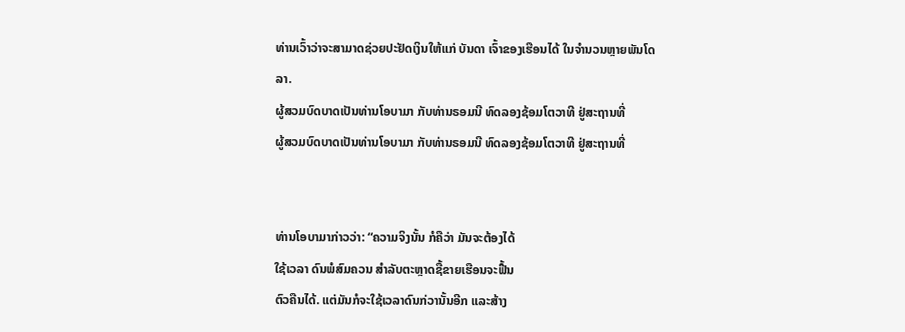ທ່ານເວົ້າວ່າຈະສາມາດຊ່ວຍປະຢັດເງິນໃຫ້ແກ່ ບັນດາ ເຈົ້າຂອງເຮືອນໄດ້ ໃນຈໍານວນຫຼາຍພັນໂດລາ.
ຜູ້ສວມບົດບາດເປັນທ່ານໂອບາມາ ກັບທ່ານຣອມນີ ທົດລອງຊ້ອມໂຕວາທີ ຢູ່ສະຖານທີ່
ຜູ້ສວມບົດບາດເປັນທ່ານໂອບາມາ ກັບທ່ານຣອມນີ ທົດລອງຊ້ອມໂຕວາທີ ຢູ່ສະຖານທີ່


ທ່ານໂອບາມາກ່າວວ່າ: “ຄວາມຈິງນັ້ນ ກໍຄືວ່າ ມັນຈະຕ້ອງໄດ້
ໃຊ້ເວລາ ດົນພໍສົມຄວນ ສໍາລັບຕະຫຼາດຊື້ຂາຍເຮືອນຈະຟື້ນ
ຕົວຄືນໄດ້. ແຕ່ມັນກໍຈະໃຊ້ເວລາດົນກ່ວານັ້ນອີກ ແລະສ້າງ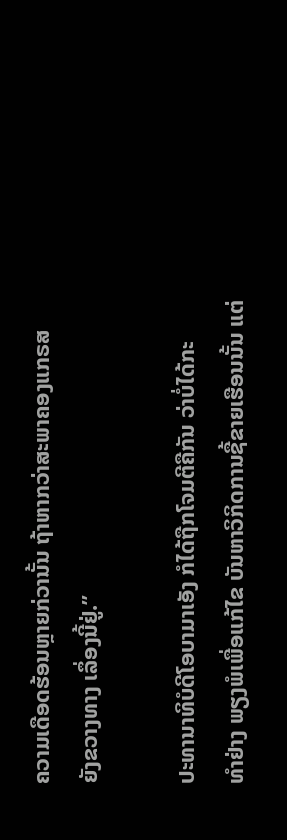ຄວາມເດືອດຮ້ອນຫຼາຍກ່ວານັ້ນ ຖ້າຫາກວ່າສະພາຄອງແກຣສ
ຍັງຂວາງທາງ ເລຶ່ອງນີ້ຢູ່.”

ປະທານາທິບໍດີໂອບາມາເອັງ ກໍໄດ້ຖືກໂຈມຕີຄືກັນ ວ່າບໍ່ໄດ້ກະ
ທໍາຢ່າງ ພຽງພໍເພື່ອແກ້ໄຂ ບັນຫາວິກິດການຊື້ຂາຍເຮືອນນັ້ນ ແຕ່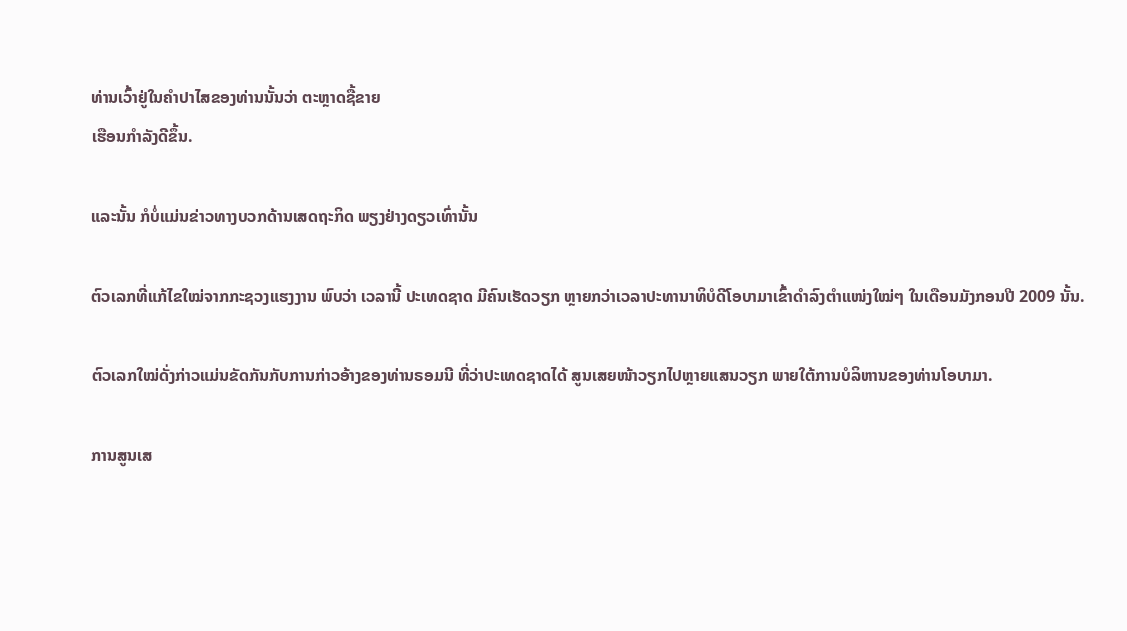ທ່ານເວົ້າຢູ່ໃນຄໍາປາໄສຂອງທ່ານນັ້ນວ່າ ຕະຫຼາດຊື້ຂາຍ
ເຮືອນກໍາລັງດີຂຶ້ນ.

ແລະນັ້ນ ກໍບໍ່ແມ່ນຂ່າວທາງບວກດ້ານເສດຖະກິດ ພຽງຢ່າງດຽວເທົ່ານັ້ນ

ຕົວເລກທີ່ແກ້ໄຂໃໝ່ຈາກກະຊວງແຮງງານ ພົບວ່າ ເວລານີ້ ປະເທດຊາດ ມີຄົນເຮັດວຽກ ຫຼາຍກວ່າເວລາປະທານາທິບໍດີໂອບາມາເຂົ້າດໍາລົງຕໍາແໜ່ງໃໝ່ໆ ໃນເດືອນມັງກອນປີ 2009 ນັ້ນ.

ຕົວເລກໃໝ່ດັ່ງກ່າວແມ່ນຂັດກັນກັບການກ່າວອ້າງຂອງທ່ານຣອມນີ ທີ່ວ່າປະເທດຊາດໄດ້ ສູນເສຍໜ້າວຽກໄປຫຼາຍແສນວຽກ ພາຍໃຕ້ການບໍລິຫານຂອງທ່ານໂອບາມາ.

ການສູນເສ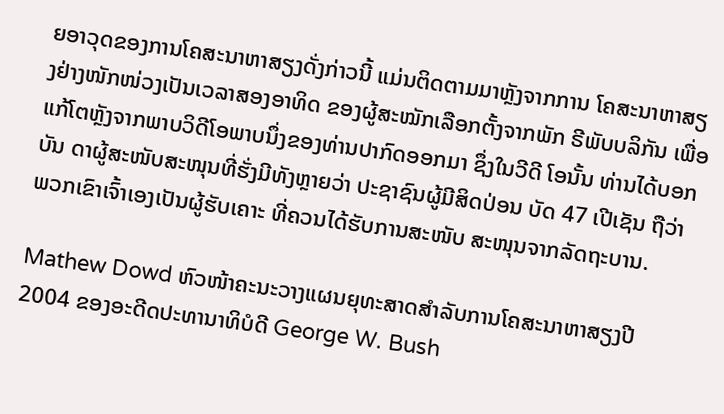ຍອາວຸດຂອງການໂຄສະນາຫາສຽງດັ່ງກ່າວນີ້ ແມ່ນຕິດຕາມມາຫຼັງຈາກການ ໂຄສະນາຫາສຽງຢ່າງໜັກໜ່ວງເປັນເວລາສອງອາທິດ ຂອງຜູ້ສະໝັກເລືອກຕັ້ງຈາກພັກ ຣີພັບບລິກັນ ເພື່ອແກ້ໂຕຫຼັງຈາກພາບວິດີໂອພາບນຶ່ງຂອງທ່ານປາກົດອອກມາ ຊຶ່ງໃນວີດີ ໂອນັ້ນ ທ່ານໄດ້ບອກບັນ ດາຜູ້ສະໜັບສະໜຸນທີ່ຮັ່ງມີທັງຫຼາຍວ່າ ປະຊາຊົນຜູ້ມີສິດປ່ອນ ບັດ 47 ເປີເຊັນ ຖືວ່າ ພວກເຂົາເຈົ້າເອງເປັນຜູ້ຮັບເຄາະ ທີ່ຄວນໄດ້ຮັບການສະໜັບ ສະໜຸນຈາກລັດຖະບານ.

Mathew Dowd ຫົວໜ້າຄະນະວາງແຜນຍຸທະສາດສໍາລັບການໂຄສະນາຫາສຽງປີ 2004 ຂອງອະດີດປະທານາທິບໍດີ George W. Bush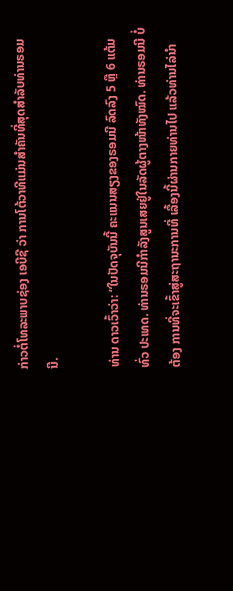ກ່າວຕໍ່ໂທລະພາບຊ່ອງ ເອບີຊີ ວ່າ ການໂຕ້ວາທີແມ່ນສໍາຄັນທີ່ສຸດສໍາລັບທ່ານຣອມນີ.

ທ່ານ ດາວເວົ້າວ່າ: “ໃນປັດຈຸບັນນີ້ ຄະແນນສຽງຂອງຣອມນີ ລົດລົງ 5 ຫຼື 6 ແຕ້ມທົ່ວ ປະເທດ. ທ່ານຣອມນີກໍາລັງສູນເສຍຢູ່ໃນລັດຜູ້ຕາງໜ້າທັງໝົດ. ທ່ານຣອມນີ ບໍ່ຕ້ອງ ການທີ່ຈະເຂົ້າສູ່ສະຖານະການທີ່ ເລື້ອງນີ້ຜ່ານກາຍທ່ານໄປ ແລ້ວທ່ານໄລ່ນໍາ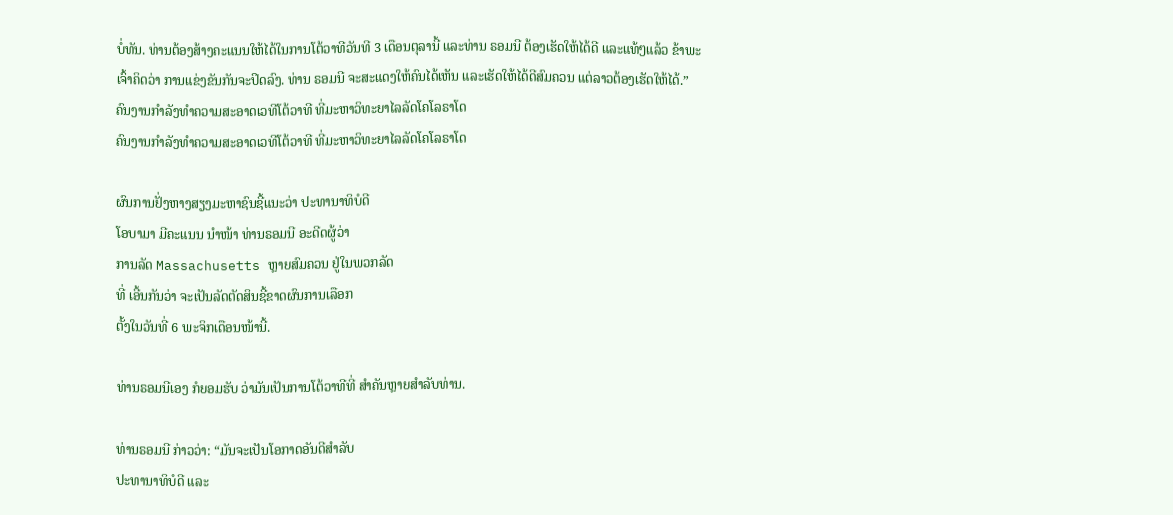ບໍ່ທັນ. ທ່ານຕ້ອງສ້າງຄະແນນໃຫ້ໄດ້ໃນການໂຕ້ວາທີວັນທີ 3 ເດືອນຕຸລານີ້ ແລະທ່ານ ຣອມນີ ຕ້ອງເຮັດໃຫ້ໄດ້ດີ ແລະແທ້ໆແລ້ວ ຂ້າພະເຈົ້າຄິດວ່າ ການແຂ່ງຂັນກັນຈະປິດລົງ. ທ່ານ ຣອມນີ ຈະສະແດງໃຫ້ຄົນໄດ້ເຫັນ ແລະເຮັດໃຫ້ໄດ້ດີສົມຄວນ ແຕ່ລາວຕ້ອງເຮັດໃຫ້ໄດ້.”
ຄົນງານກໍາລັງທໍາຄວາມສະອາດເວທີໂຕ້ວາທີ ທີ່ມະຫາວິທະຍາໄລລັດໂຄໂລຣາໂດ
ຄົນງານກໍາລັງທໍາຄວາມສະອາດເວທີໂຕ້ວາທີ ທີ່ມະຫາວິທະຍາໄລລັດໂຄໂລຣາໂດ

ຜົນການຢັ່ງຫາງສຽງມະຫາຊົນຊີ້ແນະວ່າ ປະທານາທິບໍດີ
ໂອບາມາ ມີຄະແນນ ນໍາໜ້າ ທ່ານຣອມນີ ອະດີດຜູ້ວ່າ
ການລັດ Massachusetts ຫຼາຍສົມຄວນ ຢູ່ໃນພວກລັດ
ທີ່ ເອີ້ນກັນວ່າ ຈະເປັນລັດຕັດສິນຊີ້ຂາດຜົນການເລືອກ
ຕັ້ງໃນວັນທີ່ 6 ພະຈິກເດືອນໜ້ານີ້.

ທ່ານຣອມນີເອງ ກໍຍອມຮັບ ວ່າມັນເປັນການໂຕ້ວາທີທີ່ ສໍາຄັນຫຼາຍສໍາລັບທ່ານ.

ທ່ານຣອມນີ ກ່າວວ່າ: “ມັນຈະເປັນໂອກາດອັນດີສໍາລັບ
ປະທານາທິບໍດີ ແລະ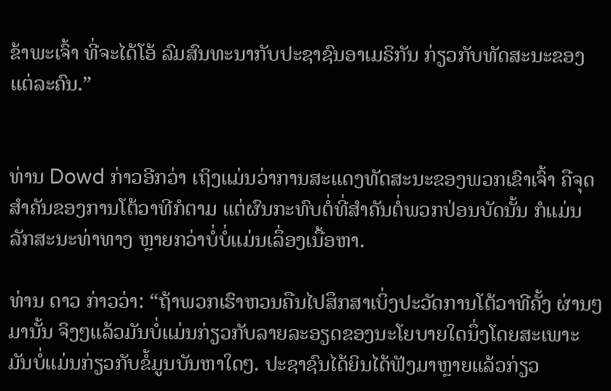ຂ້າພະເຈົ້າ ທີ່ຈະໄດ້ໂອ້ ລົມສົນທະນາກັບປະຊາຊົນອາເມຣິກັນ ກ່ຽວກັບທັດສະນະຂອງແຕ່ລະຄົນ.”


ທ່ານ Dowd ກ່າວອີກວ່າ ເຖິງແມ່ນວ່າການສະແດງທັດສະນະຂອງພວກເຂົາເຈົ້າ ຄືຈຸດ ສໍາຄັນຂອງການໂຕ້ວາທີກໍຕາມ ແຕ່ຜົນກະທົບຕໍ່ທີ່ສໍາຄັນຕໍ່ພວກປ່ອນບັດນັ້ນ ກໍແມ່ນ ລັກສະນະທ່າທາງ ຫຼາຍກວ່າບໍ່ບໍ່ແມ່ນເລຶ່ອງເນື້ອຫາ.

ທ່ານ ດາວ ກ່າວວ່າ: “ຖ້າພວກເຮົາຫວນຄືນໄປສຶກສາເບິ່ງປະວັດການໂຕ້ວາທີຄັ້ງ ຜ່ານໆ ມານັ້ນ ຈິງໆແລ້ວມັນບໍ່ແມ່ນກ່ຽວກັບລາຍລະອຽດຂອງນະໂຍບາຍໃດນຶ່ງໂດຍສະເພາະ ມັນບໍ່ແມ່ນກ່ຽວກັບຂໍ້ມູນບັນຫາໃດໆ. ປະຊາຊົນໄດ້ຍິນໄດ້ຟັງມາຫຼາຍແລ້ວກ່ຽວ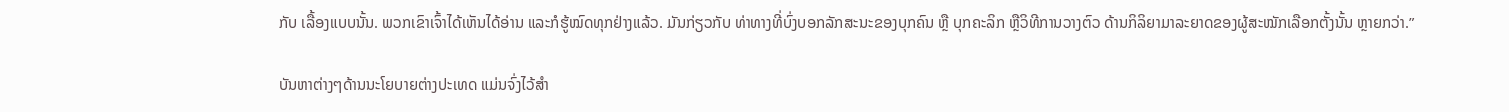ກັບ ເລື້ອງແບບນັ້ນ. ພວກເຂົາເຈົ້າໄດ້ເຫັນໄດ້ອ່ານ ແລະກໍຮູ້ໝົດທຸກຢ່າງແລ້ວ. ມັນກ່ຽວກັບ ທ່າທາງທີ່ບົ່ງບອກລັກສະນະຂອງບຸກຄົນ ຫຼື ບຸກຄະລິກ ຫຼືວິທີການວາງຕົວ ດ້ານກິລິຍາມາລະຍາດຂອງຜູ້ສະໝັກເລືອກຕັ້ງນັ້ນ ຫຼາຍກວ່າ.”

ບັນຫາຕ່າງໆດ້ານນະໂຍບາຍຕ່າງປະເທດ ແມ່ນຈົ່ງໄວ້ສໍາ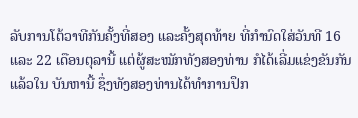ລັບການໂຕ້ວາທີກັນຄັ້ງທີ່ສອງ ແລະຄັ້ງສຸດທ້າຍ ທີ່ກໍານົດໃສ່ວັນທີ 16 ແລະ 22 ເດືອນຕຸລານີ້ ແຕ່ຜູ້ສະໝັກທັງສອງທ່ານ ກໍໄດ້ເລີ່ມແຂ່ງຂັນກັນແລ້ວໃນ ບັນຫານີ້ ຊຶ່ງທັງສອງທ່ານໄດ້ທໍາການປຶກ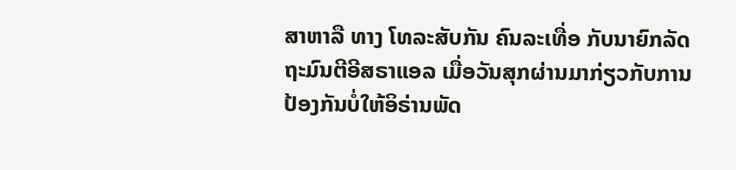ສາຫາລື ທາງ ໂທລະສັບກັນ ຄົນລະເທື່ອ ກັບນາຍົກລັດຖະມົນຕີອີສຣາແອລ ເມື່ອວັນສຸກຜ່ານມາກ່ຽວກັບການປ້ອງກັນບໍ່ໃຫ້ອິຣ່ານພັດ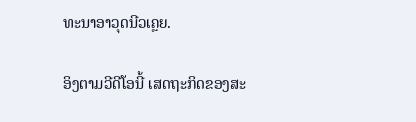ທະນາອາວຸດນີວເຄຼຍ.

ອິງຕາມວີດີໂອນີ້ ເສດຖະກິດຂອງສະ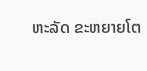ຫະລັດ ຂະຫຍາຍໂຕ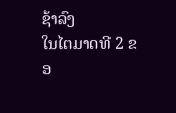ຊ້າລົງ
ໃນໄຕມາດທີ 2 ຂອ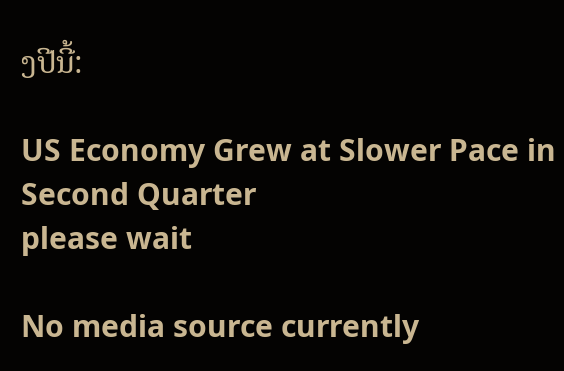ງປີນີ້:

US Economy Grew at Slower Pace in Second Quarter
please wait

No media source currently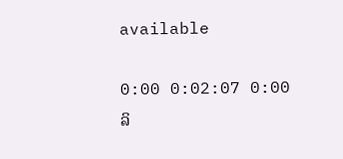available

0:00 0:02:07 0:00
ລິ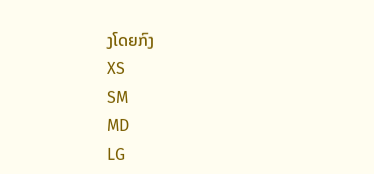ງໂດຍກົງ
XS
SM
MD
LG